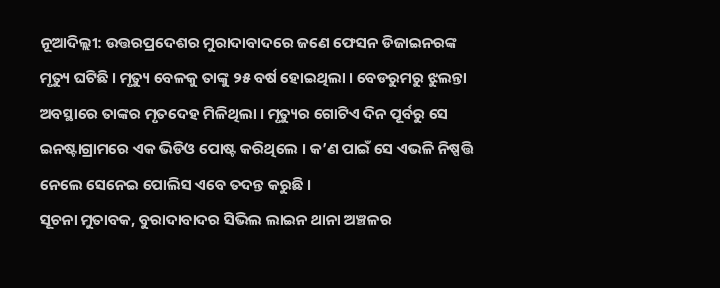ନୂଆଦିଲ୍ଲୀ: ଉତ୍ତରପ୍ରଦେଶର ମୁରାଦାବାଦରେ ଜଣେ ଫେସନ ଡିଜାଇନରଙ୍କ ମୃତ୍ୟୁ ଘଟିଛି । ମୃତ୍ୟୁ ବେଳକୁ ତାଙ୍କୁ ୨୫ ବର୍ଷ ହୋଇଥିଲା । ବେଡରୁମରୁ ଝୁଲନ୍ତା ଅବସ୍ଥାରେ ତାଙ୍କର ମୃତଦେହ ମିଳିଥିଲା । ମୃତ୍ୟୁର ଗୋଟିଏ ଦିନ ପୂର୍ବରୁ ସେ ଇନଷ୍ଟାଗ୍ରାମରେ ଏକ ଭିଡିଓ ପୋଷ୍ଟ କରିଥିଲେ । କ’ଣ ପାଇଁ ସେ ଏଭଳି ନିଷ୍ପତ୍ତି ନେଲେ ସେନେଇ ପୋଲିସ ଏବେ ତଦନ୍ତ କରୁଛି ।
ସୂଚନା ମୁତାବକ, ବୁରାଦାବାଦର ସିଭିଲ ଲାଇନ ଥାନା ଅଞ୍ଚଳର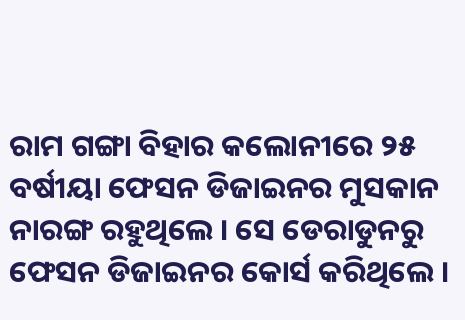ରାମ ଗଙ୍ଗା ବିହାର କଲୋନୀରେ ୨୫ ବର୍ଷୀୟା ଫେସନ ଡିଜାଇନର ମୁସକାନ ନାରଙ୍ଗ ରହୁଥିଲେ । ସେ ଡେରାଡୁନରୁ ଫେସନ ଡିଜାଇନର କୋର୍ସ କରିଥିଲେ ।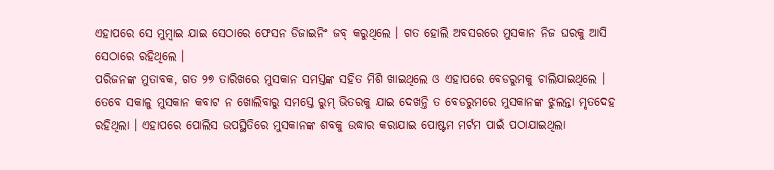ଏହାପରେ ସେ ମୁମ୍ବାଇ ଯାଇ ସେଠାରେ ଫେସନ ଡିଜାଇନିଂ ଜବ୍ କରୁଥିଲେ । ଗତ ହୋଲି ଅବସରରେ ମୁସକାନ ନିଜ ଘରକୁ ଆସି ସେଠାରେ ରହିଥିଲେ ।
ପରିଜନଙ୍କ ମୁତାବକ, ଗତ ୨୭ ତାରିଖରେ ମୁସକାନ ସମସ୍ତଙ୍କ ସହିତ ମିଶି ଖାଇଥିଲେ ଓ ଏହାପରେ ବେଡରୁମକୁ ଚାଲିଯାଇଥିଲେ । ତେବେ ସକାଳୁ ମୁସକାନ କବାଟ ନ ଖୋଲିବାରୁ ସମସ୍ତେ ରୁମ୍ ଭିତରକୁ ଯାଇ ଦେଖନ୍ତି ତ ବେଡରୁମରେ ମୁସକାନଙ୍କ ଝୁଲନ୍ତା ମୃତଦେହ ରହିଥିଲା । ଏହାପରେ ପୋଲିସ ଉପସ୍ଥିତିରେ ମୁସକାନଙ୍କ ଶବକୁ ଉଦ୍ଧାର କରାଯାଇ ପୋଷ୍ଟମ ମର୍ଟମ ପାଇଁ ପଠାଯାଇଥିଲା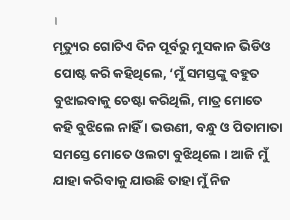।
ମୃତ୍ୟୁର ଗୋଟିଏ ଦିନ ପୂର୍ବରୁ ମୁସକାନ ଭିଡିଓ ପୋଷ୍ଟ କରି କହିଥିଲେ, ‘ମୁଁ ସମସ୍ତଙ୍କୁ ବହୁତ ବୁଝାଇବାକୁ ଚେଷ୍ଟା କରିଥିଲି, ମାତ୍ର ମୋତେ କହି ବୁଝିଲେ ନାହିଁ । ଭଉଣୀ, ବନ୍ଧୁ ଓ ପିତାମାତା ସମସ୍ତେ ମୋତେ ଓଲଟା ବୁଝିଥିଲେ । ଆଜି ମୁଁ ଯାହା କରିବାକୁ ଯାଉଛି ତାହା ମୁଁ ନିଜ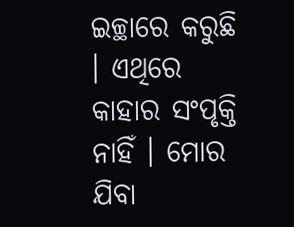ଇଚ୍ଛାରେ କରୁଛି । ଏଥିରେ କାହାର ସଂପୃକ୍ତି ନାହିଁ । ମୋର ଯିବା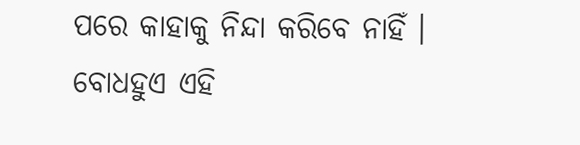ପରେ କାହାକୁ ନିନ୍ଦା କରିବେ ନାହିଁ । ବୋଧହୁଏ ଏହି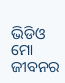ଭିଡିଓ ମୋ ଜୀବନର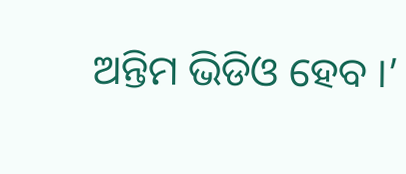ଅନ୍ତିମ ଭିଡିଓ ହେବ ।’